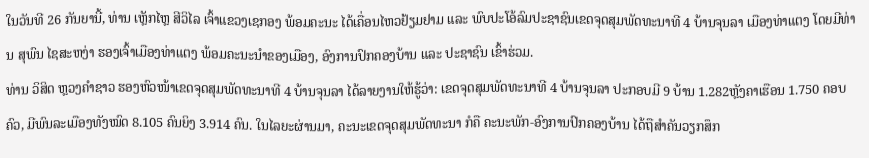ໃນວັນທີ 26 ກັນຍານີ້, ທ່ານ ເຫຼັກໄຫຼ ສີວິໄລ ເຈົ້າແຂວງເຊກອງ ພ້ອມຄະນະ ໄດ້ເຄື່ອນໄຫວຢ້ຽມຢາມ ແລະ ພົບປະໂອ້ລົມປະຊາຊົນເຂດຈຸດສຸມພັດທະນາທີ 4 ບ້ານຈຸນລາ ເມືອງທ່າແຕງ ໂດຍມີທ່ານ ສຸພົນ ໄຊສະຫງ່າ ຮອງເຈົ້າເມືອງທ່າແຕງ ພ້ອມຄະນະນຳຂອງເມືອງ, ອົງການປົກຄອງບ້ານ ແລະ ປະຊາຊົນ ເຂົ້າຮ່ວມ.
ທ່ານ ວິສິດ ຫຼວງຄໍາຊາວ ຮອງຫົວໜ້າເຂດຈຸດສຸມພັດທະນາທີ 4 ບ້ານຈຸນລາ ໄດ້ລາຍງານໃຫ້ຮູ້ວ່າ: ເຂດຈຸດສຸມພັດທະນາທີ 4 ບ້ານຈຸນລາ ປະກອບມີ 9 ບ້ານ 1.282ຫຼັງຄາເຮືອນ 1.750 ຄອບຄົວ, ມີພົນລະເມືອງທັງໝົດ 8.105 ຄົນຍິງ 3.914 ຄົນ. ໃນໄລຍະຜ່ານມາ, ຄະນະເຂດຈຸດສຸມພັດທະນາ ກໍຄື ຄະນະພັກ-ອົງການປົກຄອງບ້ານ ໄດ້ຖືສຳຄັນວຽກສຶກ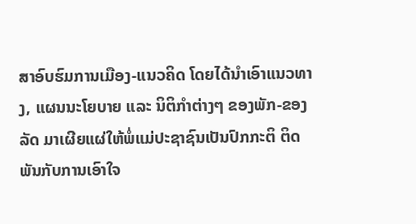ສາອົບຮົມການເມືອງ-ແນວຄິດ ໂດຍໄດ້ນຳເອົາແນວທາງ, ແຜນນະໂຍບາຍ ແລະ ນິຕິກຳຕ່າງໆ ຂອງພັກ-ຂອງລັດ ມາເຜີຍແຜ່ໃຫ້ພໍ່ແມ່ປະຊາຊົນເປັນປົກກະຕິ ຕິດພັນກັບການເອົາໃຈ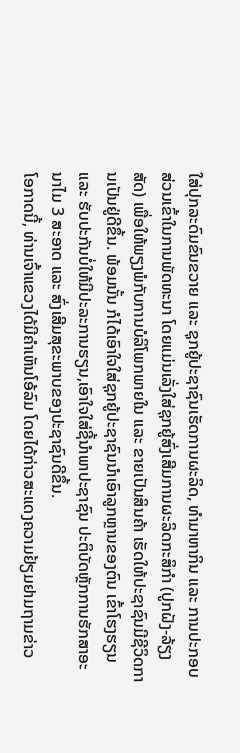ໃສ່ປຸກລະດົມຂົນຂວາຍ ແລະ ຊຸກຍູ້ປະຊາຊົນເຮັດການຜະລິດ, ທຳມາຫາກິນ ແລະ ການປະກອບສ່ວນເຂົ້າໃນການພັດທະນາ ໂດຍແມ່ນເລັ່ງໃສ່ຊຸກຍູ້ສົ່ງເສີມການຜະລິດກະສິກໍາ (ປູກຝັງ-ລ້ຽງສັດ) ເພື່ອໃຫ້ພຽງພໍກັບການບໍລິໂພກພາຍໃນ ແລະ ຂາຍເປັນສິນຄ້າ ເຮັດໃຫ້ປະຊາຊົນມີຊີວິດການເປັນຢູ່ດີຂຶ້ນ. ພ້ອມນັ້ນ ກໍໄດ້ເອົາໃຈໃສ່ຊຸກຍູ້ປະຊາຊົນນໍາເອົາລູກຫຼານຂອງຕົນ ເຂົ້າໂຮງຮຽນ ແລະ ຮັບປະກັນບໍ່ໃຫ້ມີປະລະການຮຽນ,ເອົາໃຈໃສ່ຊີ້ນໍາພາປະຊາຊົນ ປະຕິບັດຫຼັກການຮັກສາອະນາໄມ 3 ສະອາດ ແລະ ສົ່ງເສີມສຸຂະພາບຂອງປະຊາຊົນດີຂຶ້ນ.
ໂອກາດນີ້, ທ່ານເຈົ້າແຂວງໄດ້ມີຄໍາເຫັນໂອ້ລົມ ໂດຍໄດ້ກ່າວສະແດງຄວາມຢ້ຽມຢາມຖາມຂ່າວ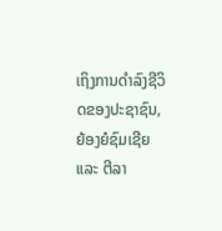ເຖິງການດຳລົງຊີວິດຂອງປະຊາຊົນ, ຍ້ອງຍໍຊົມເຊີຍ ແລະ ຕີລາ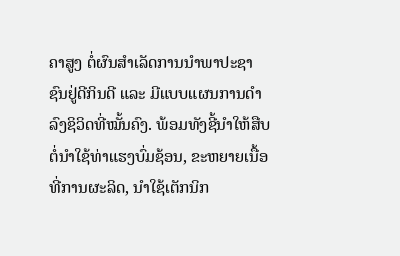ຄາສູງ ຕໍ່ຜົນສໍາເລັດການນໍາພາປະຊາຊົນຢູ່ດີກິນດີ ແລະ ມີແບບແຜນການດຳລົງຊິວິດທີ່ໝັ້ນຄົງ. ພ້ອມທັງຊີ້ນໍາໃຫ້ສືບຕໍ່ນໍາໃຊ້ທ່າແຮງບົ່ມຊ້ອນ, ຂະຫຍາຍເນື້ອທີ່ການຜະລິດ, ນໍາໃຊ້ເຕັກນິກ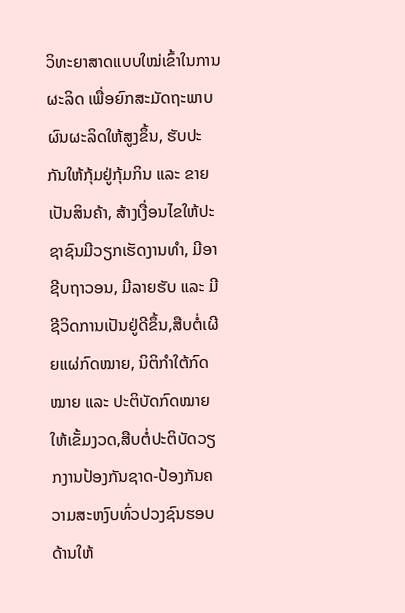ວິທະຍາສາດແບບໃໝ່ເຂົ້າໃນການຜະລິດ ເພື່ອຍົກສະມັດຖະພາບຜົນຜະລິດໃຫ້ສູງຂຶ້ນ, ຮັບປະກັນໃຫ້ກຸ້ມຢູ່ກຸ້ມກິນ ແລະ ຂາຍເປັນສິນຄ້າ, ສ້າງເງື່ອນໄຂໃຫ້ປະຊາຊົນມີວຽກເຮັດງານທຳ, ມີອາຊີບຖາວອນ, ມີລາຍຮັບ ແລະ ມີຊີວິດການເປັນຢູ່ດີຂຶ້ນ,ສືບຕໍ່ເຜີຍແຜ່ກົດໝາຍ, ນິຕິກໍາໃຕ້ກົດໝາຍ ແລະ ປະຕິບັດກົດໝາຍໃຫ້ເຂັ້ມງວດ,ສືບຕໍ່ປະຕິບັດວຽກງານປ້ອງກັນຊາດ-ປ້ອງກັນຄວາມສະຫງົບທົ່ວປວງຊົນຮອບດ້ານໃຫ້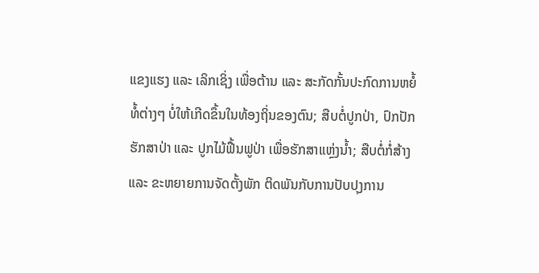ແຂງແຮງ ແລະ ເລິກເຊິ່ງ ເພື່ອຕ້ານ ແລະ ສະກັດກັ້ນປະກົດການຫຍໍ້ທໍ້ຕ່າງໆ ບໍ່ໃຫ້ເກີດຂຶ້ນໃນທ້ອງຖິ່ນຂອງຕົນ; ສືບຕໍ່ປູກປ່າ, ປົກປັກຮັກສາປ່າ ແລະ ປູກໄມ້ຟື້ນຟູປ່າ ເພື່ອຮັກສາແຫຼ່ງນໍ້າ; ສືບຕໍ່ກໍ່ສ້າງ ແລະ ຂະຫຍາຍການຈັດຕັ້ງພັກ ຕິດພັນກັບການປັບປຸງການ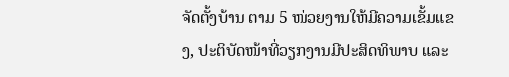ຈັດຕັ້ງບ້ານ ຕາມ 5 ໜ່ວຍງານໃຫ້ມີຄວາມເຂັ້ມແຂງ, ປະຕິບັດໜ້າທີ່ວຽກງານມີປະສິດທິພາບ ແລະ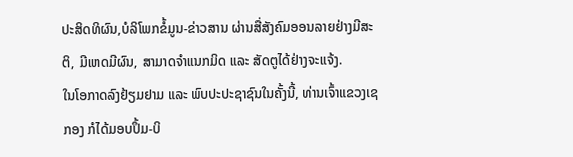ປະສິດທິຜົນ,ບໍລິໂພກຂໍ້ມູນ-ຂ່າວສານ ຜ່ານສື່ສັງຄົມອອນລາຍຢ່າງມີສະຕິ, ມີເຫດມີຜົນ, ສາມາດຈຳແນກມິດ ແລະ ສັດຕູໄດ້ຢ່າງຈະແຈ້ງ.
ໃນໂອກາດລົງຢ້ຽມຢາມ ແລະ ພົບປະປະຊາຊົນໃນຄັ້ງນີ້, ທ່ານເຈົ້າແຂວງເຊກອງ ກໍໄດ້ມອບປຶ້ມ-ບິ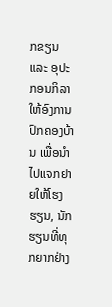ກຂຽນ ແລະ ອຸປະກອນກິລາ ໃຫ້ອົງການປົກຄອງບ້ານ ເພື່ອນໍາໄປແຈກຢາຍໃຫ້ໂຮງຮຽນ, ນັກຮຽນທີ່ທຸກຍາກຢ່າງ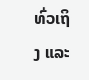ທົ່ວເຖິງ ແລະ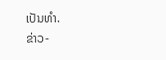ເປັນທໍາ.
ຂ່າວ-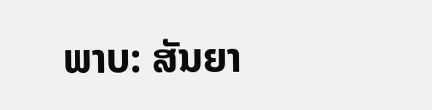ພາບ: ສັນຍາ